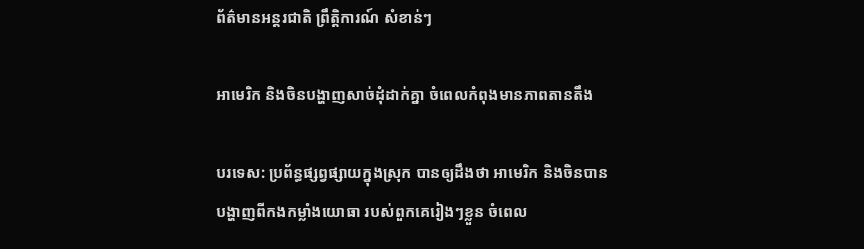ព័ត៌មានអន្តរជាតិ ព្រឹត្តិការណ៍ សំខាន់ៗ

អាមេរិក និងចិនបង្ហាញសាច់ដុំដាក់គ្នា ចំពេលកំពុងមានភាពតានតឹង

បរទេស: ប្រព័ន្ធផ្សព្វផ្សាយក្នុងស្រុក បានឲ្យដឹងថា អាមេរិក និងចិនបានបង្ហាញពីកងកម្លាំងយោធា របស់ពួកគេរៀងៗខ្លួន ចំពេល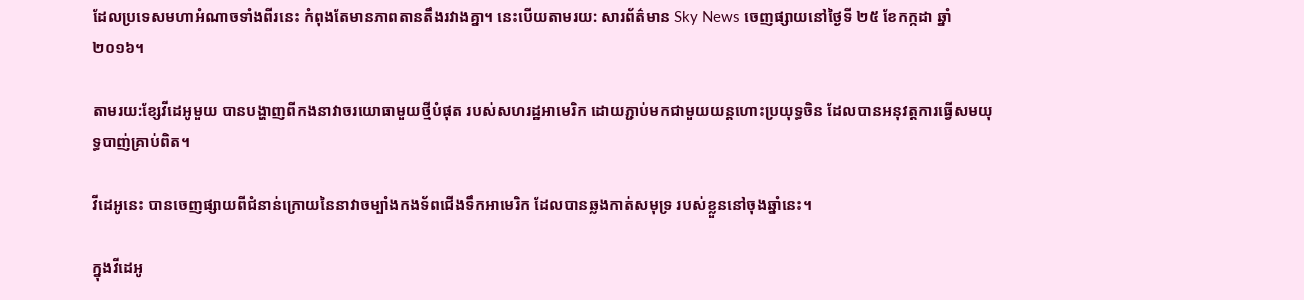ដែលប្រទេសមហាអំណាចទាំងពីរនេះ កំពុងតែមានភាពតានតឹងរវាងគ្នា។ នេះបើយតាមរយ: សារព័ត៌មាន Sky News ចេញផ្សាយនៅថ្ងៃទី ២៥ ខែកក្កដា ឆ្នាំ២០១៦។

តាមរយ:ខ្សែវីដេអូមួយ បានបង្ហាញពីកងនាវាចរយោធាមួយថ្មីបំផុត របស់សហរដ្ឋអាមេរិក ដោយភ្ជាប់មកជាមួយយន្តហោះប្រយុទ្ធចិន ដែលបានអនុវត្តការធ្វើសមយុទ្ធបាញ់គ្រាប់ពិត។

វីដេអូនេះ បានចេញផ្សាយពីជំនាន់ក្រោយនៃនាវាចម្បាំងកងទ័ពជើងទឹកអាមេរិក ដែលបានឆ្លងកាត់សមុទ្រ របស់ខ្លួននៅចុងឆ្នាំនេះ។

ក្នុងវីដេអូ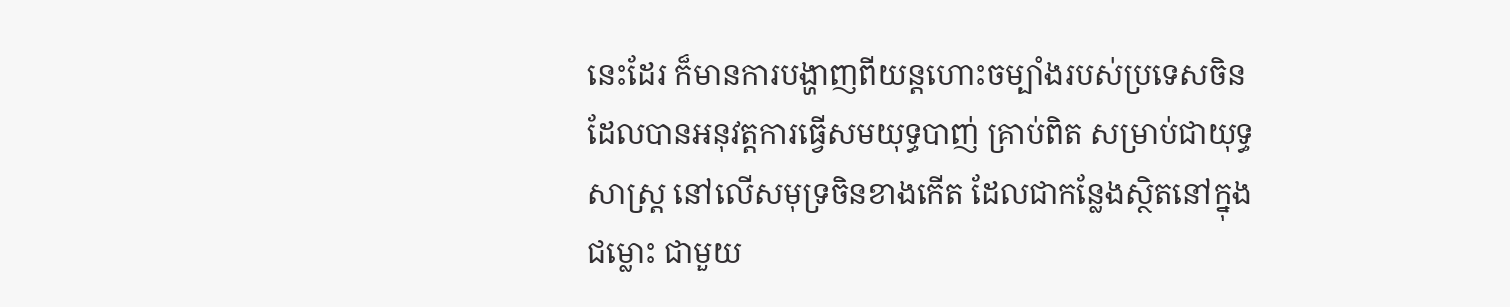នេះដែរ ក៏មានការបង្ហាញពីយន្តហោះចម្បាំងរបស់ប្រទេសចិន ដែលបានអនុវត្តការធ្វើសមយុទ្ធបាញ់ គ្រាប់ពិត សម្រាប់ជាយុទ្ធសាស្រ្ត នៅលើសមុទ្រចិនខាងកើត ដែលជាកន្លែងស្ថិតនៅក្នុងជម្លោះ ជាមួយ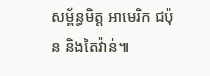សម្ព័ន្ធមិត្ត អាមេរិក ជប៉ុន និងតៃវ៉ាន់៕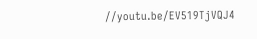//youtu.be/EV519TjVQJ4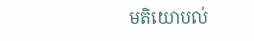មតិយោបល់